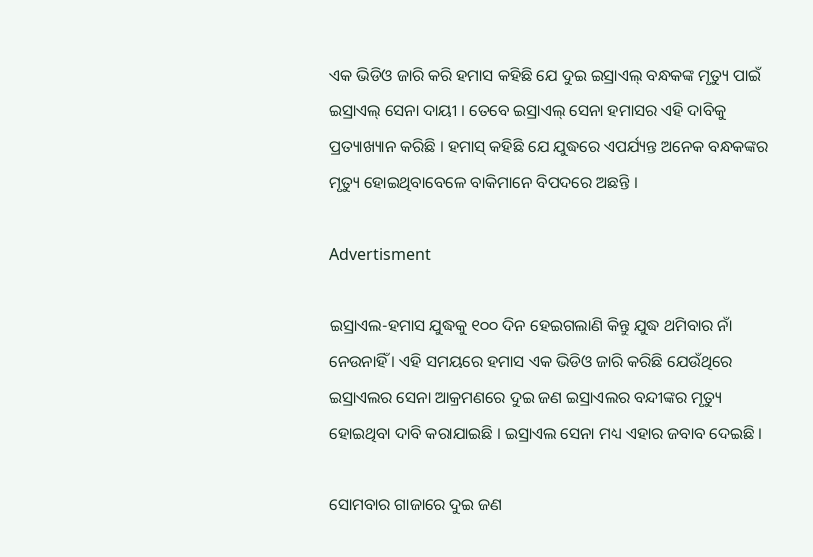ଏକ ଭିଡିଓ ଜାରି କରି ହମାସ କହିଛି ଯେ ଦୁଇ ଇସ୍ରାଏଲ୍ ବନ୍ଧକଙ୍କ ମୃତ୍ୟୁ ପାଇଁ ଇସ୍ରାଏଲ୍ ସେନା ଦାୟୀ । ତେବେ ଇସ୍ରାଏଲ୍ ସେନା ହମାସର ଏହି ଦାବିକୁ ପ୍ରତ୍ୟାଖ୍ୟାନ କରିଛି । ହମାସ୍ କହିଛି ଯେ ଯୁଦ୍ଧରେ ଏପର୍ଯ୍ୟନ୍ତ ଅନେକ ବନ୍ଧକଙ୍କର ମୃତ୍ୟୁ ହୋଇଥିବାବେଳେ ବାକିମାନେ ବିପଦରେ ଅଛନ୍ତି ।

Advertisment

ଇସ୍ରାଏଲ-ହମାସ ଯୁଦ୍ଧକୁ ୧୦୦ ଦିନ ହେଇଗଲାଣି କିନ୍ତୁ ଯୁଦ୍ଧ ଥମିବାର ନାଁ ନେଉନାହିଁ । ଏହି ସମୟରେ ହମାସ ଏକ ଭିଡିଓ ଜାରି କରିଛି ଯେଉଁଥିରେ ଇସ୍ରାଏଲର ସେନା ଆକ୍ରମଣରେ ଦୁଇ ଜଣ ଇସ୍ରାଏଲର ବନ୍ଦୀଙ୍କର ମୃତ୍ୟୁ ହୋଇଥିବା ଦାବି କରାଯାଇଛି । ଇସ୍ରାଏଲ ସେନା ମଧ୍ୟ ଏହାର ଜବାବ ଦେଇଛି ।

ସୋମବାର ଗାଜାରେ ଦୁଇ ଜଣ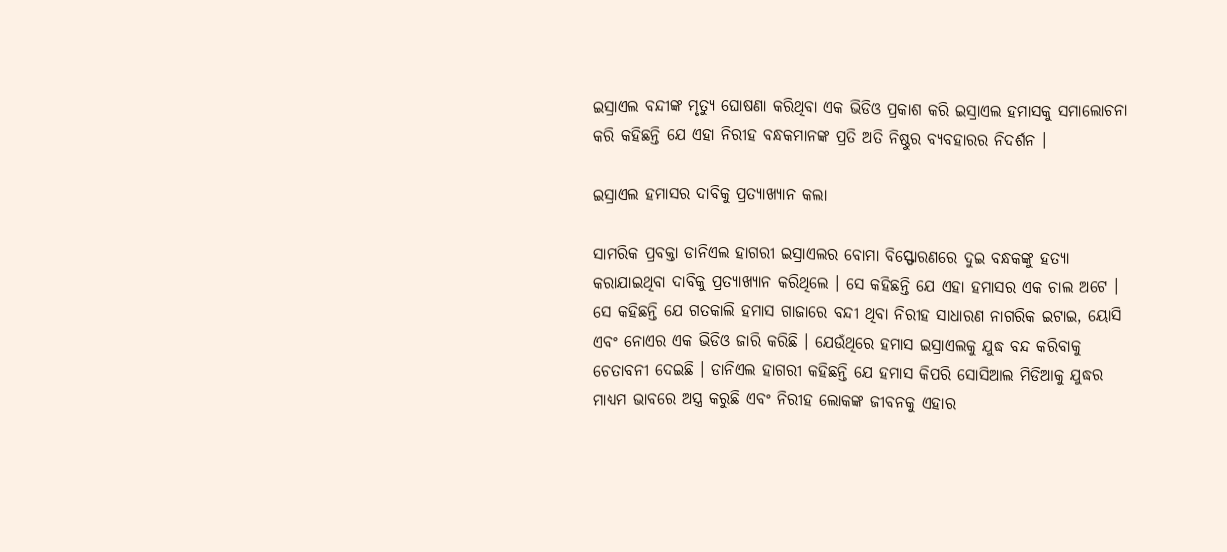ଇସ୍ରାଏଲ ବନ୍ଦୀଙ୍କ ମୃତ୍ୟୁ ଘୋଷଣା କରିଥିବା ଏକ ଭିଡିଓ ପ୍ରକାଶ କରି ଇସ୍ରାଏଲ ହମାସକୁ ସମାଲୋଚନା କରି କହିଛନ୍ତି ଯେ ଏହା ନିରୀହ ବନ୍ଧକମାନଙ୍କ ପ୍ରତି ଅତି ନିଷ୍ଠୁର ବ୍ୟବହାରର ନିଦର୍ଶନ ।

ଇସ୍ରାଏଲ ହମାସର ଦାବିକୁ ପ୍ରତ୍ୟାଖ୍ୟାନ କଲା

ସାମରିକ ପ୍ରବକ୍ତା ଡାନିଏଲ ହାଗରୀ ଇସ୍ରାଏଲର ବୋମା ବିସ୍ଫୋରଣରେ ଦୁଇ ବନ୍ଧକଙ୍କୁ ହତ୍ୟା କରାଯାଇଥିବା ଦାବିକୁ ପ୍ରତ୍ୟାଖ୍ୟାନ କରିଥିଲେ । ସେ କହିଛନ୍ତି ଯେ ଏହା ହମାସର ଏକ ଚାଲ ଅଟେ । ସେ କହିଛନ୍ତି ଯେ ଗତକାଲି ହମାସ ଗାଜାରେ ବନ୍ଦୀ ଥିବା ନିରୀହ ସାଧାରଣ ନାଗରିକ ଇଟାଇ, ୟୋସି ଏବଂ ନୋଏର ଏକ ଭିଡିଓ ଜାରି କରିଛି । ଯେଉଁଥିରେ ହମାସ ଇସ୍ରାଏଲକୁ ଯୁଦ୍ଧ ବନ୍ଦ କରିବାକୁ ଚେତାବନୀ ଦେଇଛି । ଡାନିଏଲ ହାଗରୀ କହିଛନ୍ତି ଯେ ହମାସ କିପରି ସୋସିଆଲ ମିଡିଆକୁ ଯୁଦ୍ଧର ମାଧ୍ୟମ ଭାବରେ ଅସ୍ତ୍ର କରୁଛି ଏବଂ ନିରୀହ ଲୋକଙ୍କ ଜୀବନକୁ ଏହାର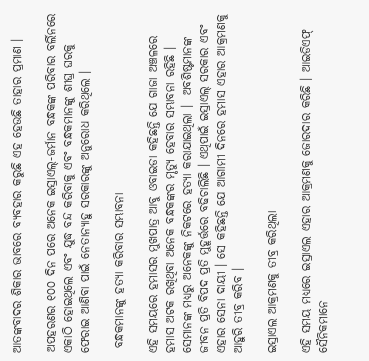ଆତଙ୍କବାଦର ଶିକାର ଭାବରେ ବ୍ୟବହାର କରୁଛି ଏହ ହେଉଛି ତାହାର ପ୍ରମାଣ ।

ଅପହରଣର ୧୦୦ ଦିନ ପରେ ଅନେକ ଇସ୍ରାଏଲ୍-ଜର୍ମାନ ବନ୍ଧକଙ୍କ ପରିବାର ବର୍ଲିନରେ ଏକାଠି ହୋଇଥିଲେ ଏବଂ ଯୁଦ୍ଧ ବନ୍ଦ କରିବାକୁ ଏବଂ ବନ୍ଧକମାନଙ୍କୁ ଶୀଘ୍ର ଘରକୁ ଫେରାଇ ଆଣିବା ପାଇଁ ନେତାନ୍ୟାହୁ ସରକାରଙ୍କୁ ଅନୁରୋଧ କରିଥିଲେ ।

 ବନ୍ଧକମାନଙ୍କୁ ହତ୍ୟା କରିବାର ସମ୍ଭାବନା

ଏହି ସମୟରେ ହମାସର ମୁଖପାତ୍ର ଆବୁ ଓବାଇଡା କହିଛନ୍ତି ଯେ ଗାଜା ଅଞ୍ଚଳରେ ହମାସ ଅଟକ ରଖିଥିବା ଅନେକ ବନ୍ଧକଙ୍କର ମୃତ୍ୟୁ ହେବାର ସମ୍ଭାବନା ରହିଛି । ସେମାନଙ୍କ ମଧ୍ୟରୁ ଅନେକଙ୍କୁ ନିକଟରେ ହତ୍ୟା କରାଯାଇଥିଲା ।  ଅବଶିଷ୍ଟମାନଙ୍କ ଜୀବନ ପ୍ରତି ବିପଦ ପ୍ରତି ମୁହୂର୍ତ୍ତରେ ବଢିଚାଲିଛି । ଏଥିପାଇଁ ଇସ୍ରାଏଲ୍ ସରକାର ଏବଂ ଏହାର ସେନା ଦାୟୀ । ସେ କହିଛନ୍ତି ଯେ ଆଗାମୀ ଦିନରେ ହମାସ ଏହାର ଆକ୍ରମଣକୁ ଆହୁରି ତୀବ୍ର କରିବ ।

ଇସ୍ରାଏଲ ଆକ୍ରମଣକୁ ତୀବ୍ର କରିଥିଲା

ଏହି ସମୟ ମଧ୍ୟରେ ଇସ୍ରାଏଲ ଏହାର ଆକ୍ରମଣକୁ ଜୋରଦାର କରିଛି । ଆଇଡିଏଫ୍ ସୈନିକମାନେ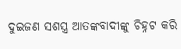ଦୁଇଜଣ ସଶସ୍ତ୍ର ଆତଙ୍କବାଦୀଙ୍କୁ ଚିହ୍ନଟ କରି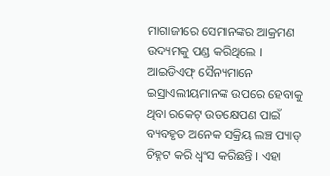ମାଗାଜୀରେ ସେମାନଙ୍କର ଆକ୍ରମଣ ଉଦ୍ୟମକୁ ପଣ୍ଡ କରିଥିଲେ । ଆଇଡିଏଫ୍ ସୈନ୍ୟମାନେ ଇସ୍ରାଏଲୀୟମାନଙ୍କ ଉପରେ ହେବାକୁ ଥିବା ରକେଟ୍ ଉତକ୍ଷେପଣ ପାଇଁ ବ୍ୟବହୃତ ଅନେକ ସକ୍ରିୟ ଲଞ୍ଚ ପ୍ୟାଡ୍ ଚିହ୍ନଟ କରି ଧ୍ୱଂସ କରିଛନ୍ତି । ଏହା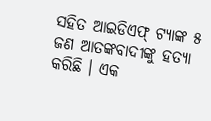ସହିତ ଆଇଡିଏଫ୍ ଟ୍ୟାଙ୍କ ୫ ଜଣ ଆତଙ୍କବାଦୀଙ୍କୁ ହତ୍ୟା କରିଛି । ଏକ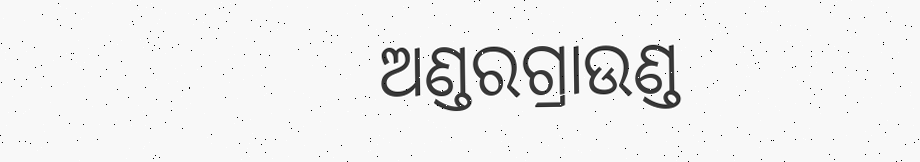ଅଣ୍ଡରଗ୍ରାଉଣ୍ଡ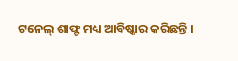ଟନେଲ୍ ଶାଫ୍ଟ ମଧ୍ୟ ଆବିଷ୍କାର କରିଛନ୍ତି ।